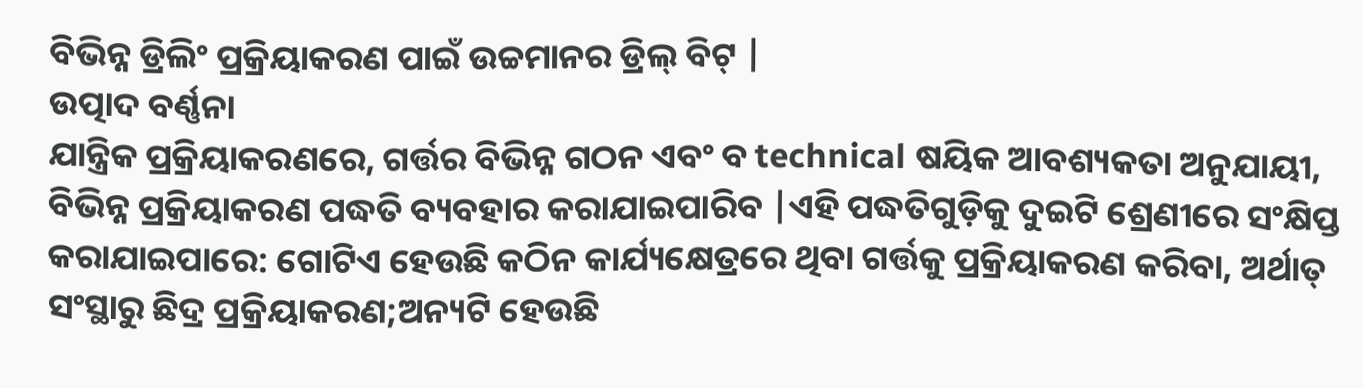ବିଭିନ୍ନ ଡ୍ରିଲିଂ ପ୍ରକ୍ରିୟାକରଣ ପାଇଁ ଉଚ୍ଚମାନର ଡ୍ରିଲ୍ ବିଟ୍ |
ଉତ୍ପାଦ ବର୍ଣ୍ଣନା
ଯାନ୍ତ୍ରିକ ପ୍ରକ୍ରିୟାକରଣରେ, ଗର୍ତ୍ତର ବିଭିନ୍ନ ଗଠନ ଏବଂ ବ technical ଷୟିକ ଆବଶ୍ୟକତା ଅନୁଯାୟୀ, ବିଭିନ୍ନ ପ୍ରକ୍ରିୟାକରଣ ପଦ୍ଧତି ବ୍ୟବହାର କରାଯାଇପାରିବ |ଏହି ପଦ୍ଧତିଗୁଡ଼ିକୁ ଦୁଇଟି ଶ୍ରେଣୀରେ ସଂକ୍ଷିପ୍ତ କରାଯାଇପାରେ: ଗୋଟିଏ ହେଉଛି କଠିନ କାର୍ଯ୍ୟକ୍ଷେତ୍ରରେ ଥିବା ଗର୍ତ୍ତକୁ ପ୍ରକ୍ରିୟାକରଣ କରିବା, ଅର୍ଥାତ୍ ସଂସ୍ଥାରୁ ଛିଦ୍ର ପ୍ରକ୍ରିୟାକରଣ;ଅନ୍ୟଟି ହେଉଛି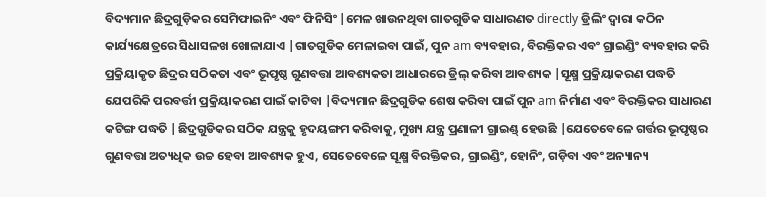ବିଦ୍ୟମାନ ଛିଦ୍ରଗୁଡ଼ିକର ସେମିଫାଇନିଂ ଏବଂ ଫିନିସିଂ |ମେଳ ଖାଉନଥିବା ଗାତଗୁଡିକ ସାଧାରଣତ directly ଡ୍ରିଲିଂ ଦ୍ୱାରା କଠିନ କାର୍ଯ୍ୟକ୍ଷେତ୍ରରେ ସିଧାସଳଖ ଖୋଳାଯାଏ |ଗାତଗୁଡିକ ମେଳାଇବା ପାଇଁ, ପୁନ am ବ୍ୟବହାର, ବିରକ୍ତିକର ଏବଂ ଗ୍ରାଇଣ୍ଡିଂ ବ୍ୟବହାର କରି ପ୍ରକ୍ରିୟାକୃତ ଛିଦ୍ରର ସଠିକତା ଏବଂ ଭୂପୃଷ୍ଠ ଗୁଣବତ୍ତା ଆବଶ୍ୟକତା ଆଧାରରେ ଡ୍ରିଲ୍ କରିବା ଆବଶ୍ୟକ |ସୂକ୍ଷ୍ମ ପ୍ରକ୍ରିୟାକରଣ ପଦ୍ଧତି ଯେପରିକି ପରବର୍ତ୍ତୀ ପ୍ରକ୍ରିୟାକରଣ ପାଇଁ କାଟିବା |ବିଦ୍ୟମାନ ଛିଦ୍ରଗୁଡିକ ଶେଷ କରିବା ପାଇଁ ପୁନ am ନିର୍ମାଣ ଏବଂ ବିରକ୍ତିକର ସାଧାରଣ କଟିଙ୍ଗ ପଦ୍ଧତି |ଛିଦ୍ରଗୁଡିକର ସଠିକ ଯନ୍ତ୍ରକୁ ହୃଦୟଙ୍ଗମ କରିବାକୁ, ମୁଖ୍ୟ ଯନ୍ତ୍ର ପ୍ରଣାଳୀ ଗ୍ରାଇଣ୍ଡ୍ ହେଉଛି |ଯେତେବେଳେ ଗର୍ତ୍ତର ଭୂପୃଷ୍ଠର ଗୁଣବତ୍ତା ଅତ୍ୟଧିକ ଉଚ୍ଚ ହେବା ଆବଶ୍ୟକ ହୁଏ, ସେତେବେଳେ ସୂକ୍ଷ୍ମ ବିରକ୍ତିକର, ଗ୍ରାଇଣ୍ଡିଂ, ହୋନିଂ, ଗଡ଼ିବା ଏବଂ ଅନ୍ୟାନ୍ୟ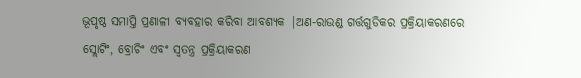ଭୂପୃଷ୍ଠ ସମାପ୍ତି ପ୍ରଣାଳୀ ବ୍ୟବହାର କରିବା ଆବଶ୍ୟକ |ଅଣ-ରାଉଣ୍ଡ ଗର୍ତ୍ତଗୁଡିକର ପ୍ରକ୍ରିୟାକରଣରେ ସ୍ଲୋଟିଂ, ବ୍ରୋଚିଂ ଏବଂ ସ୍ୱତନ୍ତ୍ର ପ୍ରକ୍ରିୟାକରଣ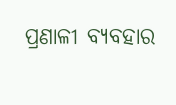ପ୍ରଣାଳୀ ବ୍ୟବହାର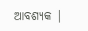ଆବଶ୍ୟକ |